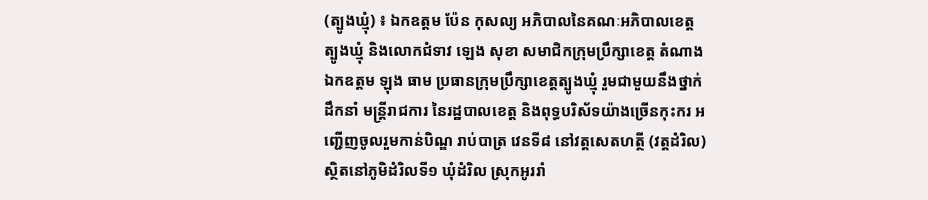(ត្បូងឃ្មុំ) ៖ ឯកឧត្តម ប៉ែន កុសល្យ អភិបាលនៃគណៈអភិបាលខេត្តត្បូងឃ្មុំ និងលោកជំទាវ ឡេង សុខា សមាជិកក្រុមប្រឹក្សាខេត្ត តំណាងឯកឧត្តម ឡុង ធាម ប្រធានក្រុមប្រឹក្សាខេត្តត្បូងឃ្មុំ រួមជាមួយនឹងថ្នាក់ដឹកនាំ មន្ត្រីរាជការ នៃរដ្ឋបាលខេត្ត និងពុទ្ធបរិស័ទយ៉ាងច្រើនកុះករ អញ្ជើញចូលរួមកាន់បិណ្ឌ រាប់បាត្រ វេនទី៨ នៅវត្តសេតហត្ថី (វត្តដំរិល) ស្ថិតនៅភូមិដំរិលទី១ ឃុំដំរិល ស្រុកអូររាំ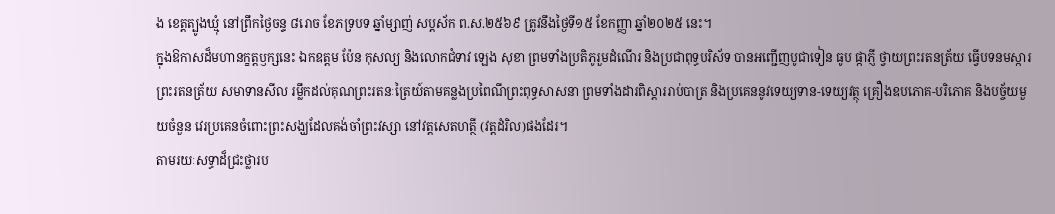ង ខេត្តត្បូងឃ្មុំ នៅព្រឹកថ្ងៃចន្ទ ៨រោច ខែភទ្របទ ឆ្នាំម្សាញ់ សប្តស័ក ព.ស.២៥៦៩ ត្រូវនឹងថ្ងៃទី១៥ ខែកញ្ញា ឆ្នាំ២០២៥ នេះ។
ក្នុងឱកាសដ៏មហានក្ខត្តឫក្សនេះ ឯកឧត្តម ប៉ែន កុសល្យ និងលោកជំទាវ ឡេង សុខា ព្រមទាំងប្រតិភូរួមដំណើរ និងប្រជាពុទ្ធបរិស័ទ បានអញ្ជើញបូជាទៀន ធូប ផ្កាភ្ញី ថ្វាយព្រះរតនត្រ័យ ធ្វើបទនមស្ការព្រះរតនត្រ័យ សមាទានសីល រម្លឹកដល់គុណព្រះរតនៈត្រៃយ៍តាមគន្លងប្រពៃណីព្រះពុទ្ធសាសនា ព្រមទាំងដារពិស្ដាររាប់បាត្រ និងប្រគេននូវទេយ្យទាន-ទេយ្យវត្ថុ គ្រឿងឧបភោគ-បរិភោគ និងបច្ច័យមួយចំនួន វេរប្រគេនចំពោះព្រះសង្ឃដែលគង់ចាំព្រះវស្សា នៅវត្ដសេតហត្ថី (វត្តដំរិល)ផងដែរ។
តាមរយៈសទ្ធាដ៏ជ្រះថ្លារប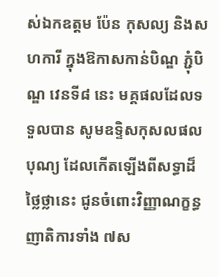ស់ឯកឧត្តម ប៉ែន កុសល្យ និងសហការី ក្នុងឱកាសកាន់បិណ្ឌ ភ្ជុំបិណ្ឌ វេនទី៨ នេះ មគ្គផលដែលទទួលបាន សូមឧទ្ទិសកុសលផលបុណ្យ ដែលកើតឡើងពីសទ្ធាដ៏ថ្លៃថ្លានេះ ជូនចំពោះវិញ្ញាណក្ខន្ធ ញាតិការទាំង ៧ស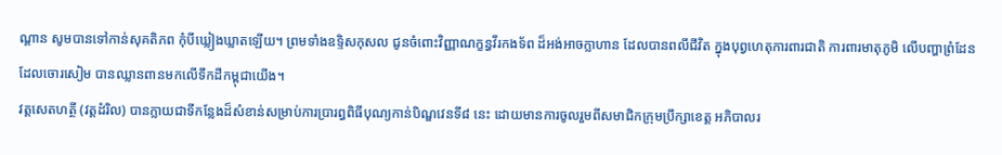ណ្តាន សូមបានទៅកាន់សុគតិភព កុំបីឃ្លៀងឃ្លាតឡើយ។ ព្រមទាំងឧទ្ទិសកុសល ជូនចំពោះវិញ្ញាណក្ខន្ធវីរកងទ័ព ដ៏អង់អាចក្លាហាន ដែលបានពលីជីវិត ក្នុងបុព្វហេតុការពារជាតិ ការពារមាតុភូមិ លើបញ្ហាព្រំដែន ដែលចោរសៀម បានឈ្លានពានមកលើទឹកដីកម្ពុជាយើង។
វត្តសេតហត្ថី (វត្តដំរិល) បានក្លាយជាទីកន្លែងដ៏សំខាន់សម្រាប់ការប្រារព្ធពិធីបុណ្យកាន់បិណ្ឌវេនទី៨ នេះ ដោយមានការចូលរួមពីសមាជិកក្រុមប្រឹក្សាខេត្ត អភិបាលរ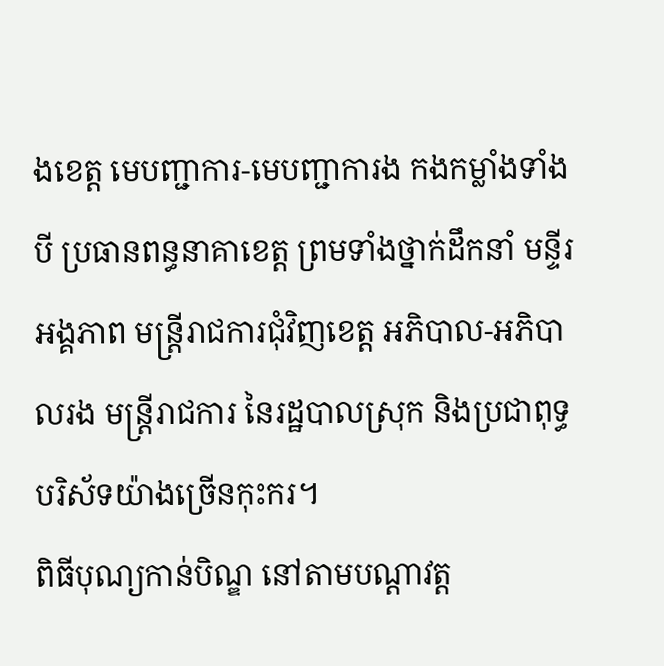ងខេត្ត មេបញ្ជាការ-មេបញ្ជាការង កងកម្លាំងទាំង បី ប្រធានពន្ធនាគាខេត្ត ព្រមទាំងថ្នាក់ដឹកនាំ មន្ទីរ អង្គភាព មន្ត្រីរាជការជុំវិញខេត្ត អភិបាល-អភិបាលរង មន្ត្រីរាជការ នៃរដ្ឋបាលស្រុក និងប្រជាពុទ្ធបរិស័ទយ៉ាងច្រើនកុះករ។
ពិធីបុណ្យកាន់បិណ្ឌ នៅតាមបណ្តាវត្ត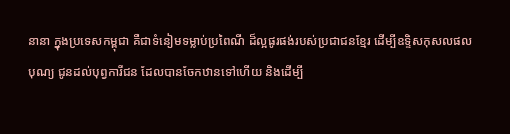នានា ក្នុងប្រទេសកម្ពុជា គឺជាទំនៀមទម្លាប់ប្រពៃណី ដ៏ល្អផូរផង់របស់ប្រជាជនខ្មែរ ដើម្បីឧទ្ទិសកុសលផលបុណ្យ ជូនដល់បុព្វការីជន ដែលបានចែកឋានទៅហើយ និងដើម្បី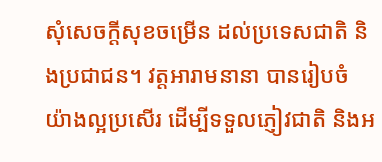សុំសេចក្តីសុខចម្រើន ដល់ប្រទេសជាតិ និងប្រជាជន។ វត្តអារាមនានា បានរៀបចំយ៉ាងល្អប្រសើរ ដើម្បីទទួលភ្ញៀវជាតិ និងអ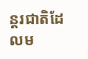ន្តរជាតិដែលម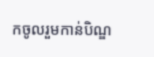កចូលរួមកាន់បិណ្ឌ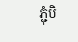ភ្ជុំបិ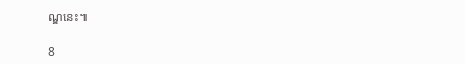ណ្ឌនេះ៕

8